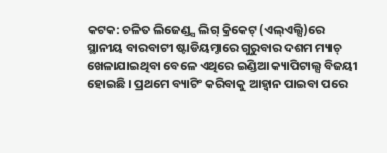କଟକ: ଚଳିତ ଲିଜେଣ୍ଡ୍ସ ଲିଗ୍ କ୍ରିକେଟ୍ (ଏଲ୍ଏଲ୍ସି)ରେ ସ୍ଥାନୀୟ ବାରବାଟୀ ଷ୍ଟାଡିୟମ୍ଠାରେ ଗୁରୁବାର ଦଶମ ମ୍ୟାଚ୍ ଖେଳାଯାଇଥିବା ବେଳେ ଏଥିରେ ଇଣ୍ଡିଆ କ୍ୟାପିଟାଲ୍ସ ବିଜୟୀ ହୋଇଛି । ପ୍ରଥମେ ବ୍ୟାଟିଂ କରିବାକୁ ଆହ୍ୱାନ ପାଇବା ପରେ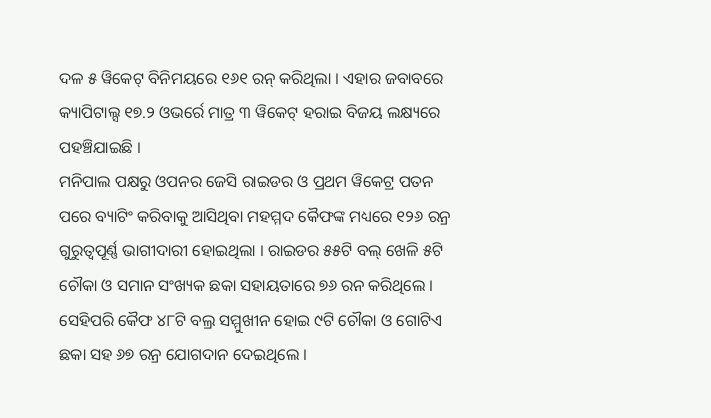ଦଳ ୫ ୱିକେଟ୍ ବିନିମୟରେ ୧୬୧ ରନ୍ କରିଥିଲା । ଏହାର ଜବାବରେ କ୍ୟାପିଟାଲ୍ସ ୧୭.୨ ଓଭର୍ରେ ମାତ୍ର ୩ ୱିକେଟ୍ ହରାଇ ବିଜୟ ଲକ୍ଷ୍ୟରେ ପହଞ୍ଚିଯାଇଛି ।
ମନିପାଲ ପକ୍ଷରୁ ଓପନର ଜେସି ରାଇଡର ଓ ପ୍ରଥମ ୱିକେଟ୍ର ପତନ ପରେ ବ୍ୟାଟିଂ କରିବାକୁ ଆସିଥିବା ମହମ୍ମଦ କୈଫଙ୍କ ମଧ୍ୟରେ ୧୨୬ ରନ୍ର ଗୁରୁତ୍ୱପୂର୍ଣ୍ଣ ଭାଗୀଦାରୀ ହୋଇଥିଲା । ରାଇଡର ୫୫ଟି ବଲ୍ ଖେଳି ୫ଟି ଚୌକା ଓ ସମାନ ସଂଖ୍ୟକ ଛକା ସହାୟତାରେ ୭୬ ରନ କରିଥିଲେ । ସେହିପରି କୈଫ ୪୮ଟି ବଲ୍ର ସମ୍ମୁଖୀନ ହୋଇ ୯ଟି ଚୌକା ଓ ଗୋଟିଏ ଛକା ସହ ୬୭ ରନ୍ର ଯୋଗଦାନ ଦେଇଥିଲେ ।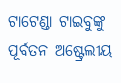ଟାଟେଣ୍ଡା ଟାଇବୁଙ୍କୁ ପୂର୍ବତନ ଅଷ୍ଟ୍ରେଲୀୟ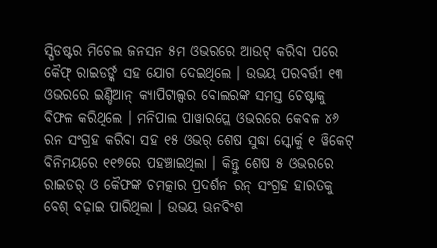ସ୍ପିଡଷ୍ଟର ମିଚେଲ ଜନସନ ୫ମ ଓଭରରେ ଆଉଟ୍ କରିବା ପରେ କୈଫ୍ ରାଇଡର୍ଙ୍କ ସହ ଯୋଗ ଦେଇଥିଲେ । ଉଭୟ ପରବର୍ତ୍ତୀ ୧୩ ଓଭରରେ ଇଣ୍ଡିଆନ୍ କ୍ୟାପିଟାଲ୍ସର ବୋଲରଙ୍କ ସମସ୍ତ ଚେଷ୍ଟାକୁ ବିଫଳ କରିଥିଲେ । ମନିପାଲ ପାୱାରପ୍ଲେ ଓଭରରେ କେବଳ ୪୬ ରନ ସଂଗ୍ରହ କରିବା ସହ ୧୫ ଓଭର୍ ଶେଷ ସୁଦ୍ଧା ସ୍କୋର୍କୁ ୧ ୱିକେଟ୍ ବିନିମୟରେ ୧୧୭ରେ ପହଞ୍ଚାଇଥିଲା । କିନ୍ତୁ ଶେଷ ୫ ଓଭରରେ ରାଇଡର୍ ଓ କୈଫଙ୍କ ଚମତ୍କାର ପ୍ରଦର୍ଶନ ରନ୍ ସଂଗ୍ରହ ହାରତକୁ ବେଶ୍ ବଢ଼ାଇ ପାରିଥିଲା । ଉଭୟ ଊନବିଂଶ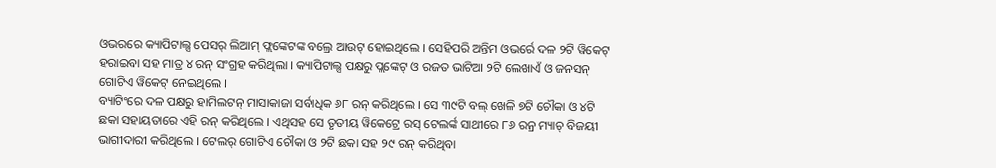ଓଭରରେ କ୍ୟାପିଟାଲ୍ସ ପେସର୍ ଲିଆମ୍ ଫ୍ଲଙ୍କେଟଙ୍କ ବଲ୍ରେ ଆଉଟ୍ ହୋଇଥିଲେ । ସେହିପରି ଅନ୍ତିମ ଓଭର୍ରେ ଦଳ ୨ଟି ୱିକେଟ୍ ହରାଇବା ସହ ମାତ୍ର ୪ ରନ୍ ସଂଗ୍ରହ କରିଥିଲା । କ୍ୟାପିଟାଲ୍ସ ପକ୍ଷରୁ ପ୍ଲଙ୍କେଟ୍ ଓ ରଜତ ଭାଟିଆ ୨ଟି ଲେଖାଏଁ ଓ ଜନସନ୍ ଗୋଟିଏ ୱିକେଟ୍ ନେଇଥିଲେ ।
ବ୍ୟାଟିଂରେ ଦଳ ପକ୍ଷରୁ ହାମିଲଟନ୍ ମାସାକାଜା ସର୍ବାଧିକ ୬୮ ରନ୍ କରିଥିଲେ । ସେ ୩୯ଟି ବଲ୍ ଖେଳି ୭ଟି ଚୌକା ଓ ୪ଟି ଛକା ସହାୟତାରେ ଏହି ରନ୍ କରିଥିଲେ । ଏଥିସହ ସେ ତୃତୀୟ ୱିକେଟ୍ରେ ରସ୍ ଟେଲର୍ଙ୍କ ସାଥୀରେ ୮୬ ରନ୍ର ମ୍ୟାଚ୍ ବିଜୟୀ ଭାଗୀଦାରୀ କରିଥିଲେ । ଟେଲର୍ ଗୋଟିଏ ଚୌକା ଓ ୨ଟି ଛକା ସହ ୨୯ ରନ୍ କରିଥିବା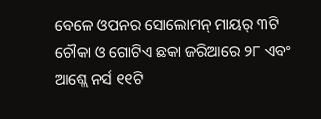ବେଳେ ଓପନର ସୋଲୋମନ୍ ମାୟର୍ ୩ଟି ଚୌକା ଓ ଗୋଟିଏ ଛକା ଜରିଆରେ ୨୮ ଏବଂ ଆଶ୍ଲେ ନର୍ସ ୧୧ଟି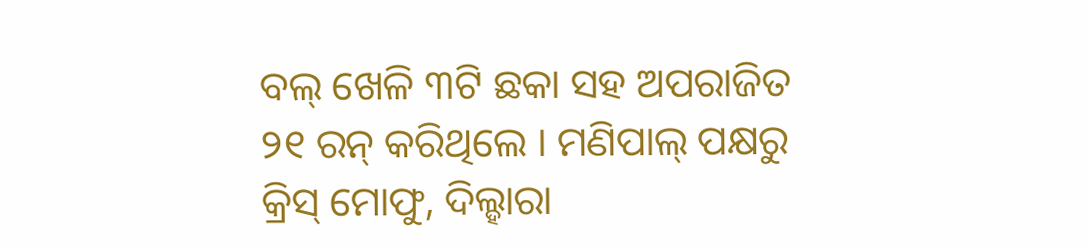ବଲ୍ ଖେଳି ୩ଟି ଛକା ସହ ଅପରାଜିତ ୨୧ ରନ୍ କରିଥିଲେ । ମଣିପାଲ୍ ପକ୍ଷରୁ କ୍ରିସ୍ ମୋଫୁ, ଦିଲ୍ହାରା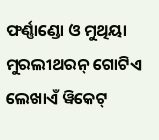ଫର୍ଣ୍ଣାଣ୍ଡୋ ଓ ମୁଥିୟା ମୁରଲୀଥରନ୍ ଗୋଟିଏ ଲେଖାଏଁ ୱିକେଟ୍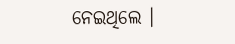ନେଇଥିଲେ ।